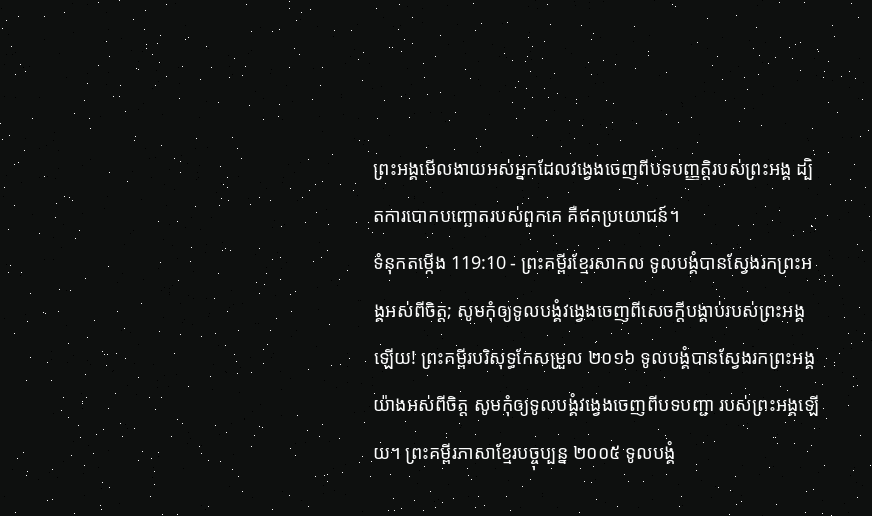ព្រះអង្គមើលងាយអស់អ្នកដែលវង្វេងចេញពីបទបញ្ញត្តិរបស់ព្រះអង្គ ដ្បិតការបោកបញ្ឆោតរបស់ពួកគេ គឺឥតប្រយោជន៍។
ទំនុកតម្កើង 119:10 - ព្រះគម្ពីរខ្មែរសាកល ទូលបង្គំបានស្វែងរកព្រះអង្គអស់ពីចិត្ត; សូមកុំឲ្យទូលបង្គំវង្វេងចេញពីសេចក្ដីបង្គាប់របស់ព្រះអង្គឡើយ! ព្រះគម្ពីរបរិសុទ្ធកែសម្រួល ២០១៦ ទូលបង្គំបានស្វែងរកព្រះអង្គយ៉ាងអស់ពីចិត្ត សូមកុំឲ្យទូលបង្គំវង្វេងចេញពីបទបញ្ជា របស់ព្រះអង្គឡើយ។ ព្រះគម្ពីរភាសាខ្មែរបច្ចុប្បន្ន ២០០៥ ទូលបង្គំ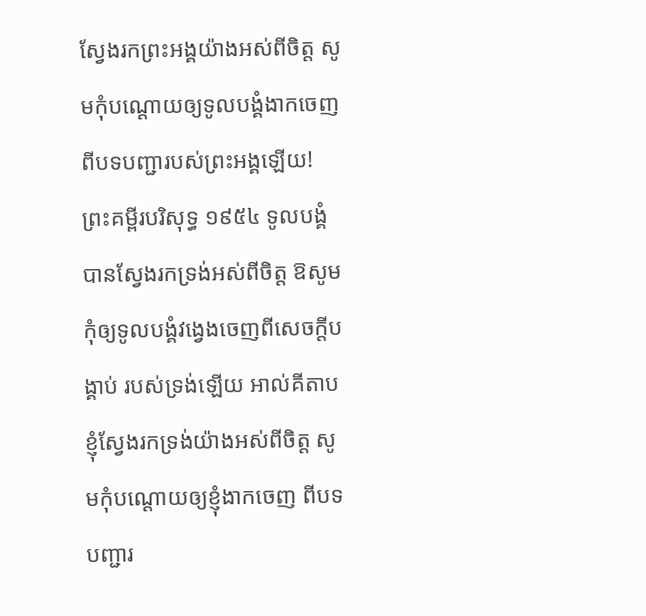ស្វែងរកព្រះអង្គយ៉ាងអស់ពីចិត្ត សូមកុំបណ្តោយឲ្យទូលបង្គំងាកចេញ ពីបទបញ្ជារបស់ព្រះអង្គឡើយ! ព្រះគម្ពីរបរិសុទ្ធ ១៩៥៤ ទូលបង្គំបានស្វែងរកទ្រង់អស់ពីចិត្ត ឱសូមកុំឲ្យទូលបង្គំវង្វេងចេញពីសេចក្ដីបង្គាប់ របស់ទ្រង់ឡើយ អាល់គីតាប ខ្ញុំស្វែងរកទ្រង់យ៉ាងអស់ពីចិត្ត សូមកុំបណ្តោយឲ្យខ្ញុំងាកចេញ ពីបទបញ្ជារ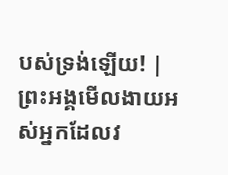បស់ទ្រង់ឡើយ! |
ព្រះអង្គមើលងាយអស់អ្នកដែលវ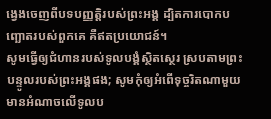ង្វេងចេញពីបទបញ្ញត្តិរបស់ព្រះអង្គ ដ្បិតការបោកបញ្ឆោតរបស់ពួកគេ គឺឥតប្រយោជន៍។
សូមធ្វើឲ្យជំហានរបស់ទូលបង្គំស្ថិតស្ថេរ ស្របតាមព្រះបន្ទូលរបស់ព្រះអង្គផង; សូមកុំឲ្យអំពើទុច្ចរិតណាមួយមានអំណាចលើទូលប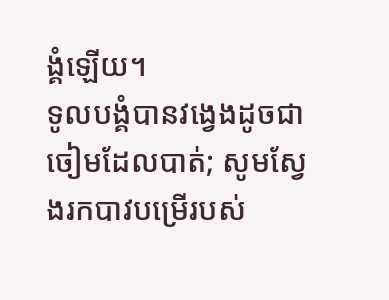ង្គំឡើយ។
ទូលបង្គំបានវង្វេងដូចជាចៀមដែលបាត់; សូមស្វែងរកបាវបម្រើរបស់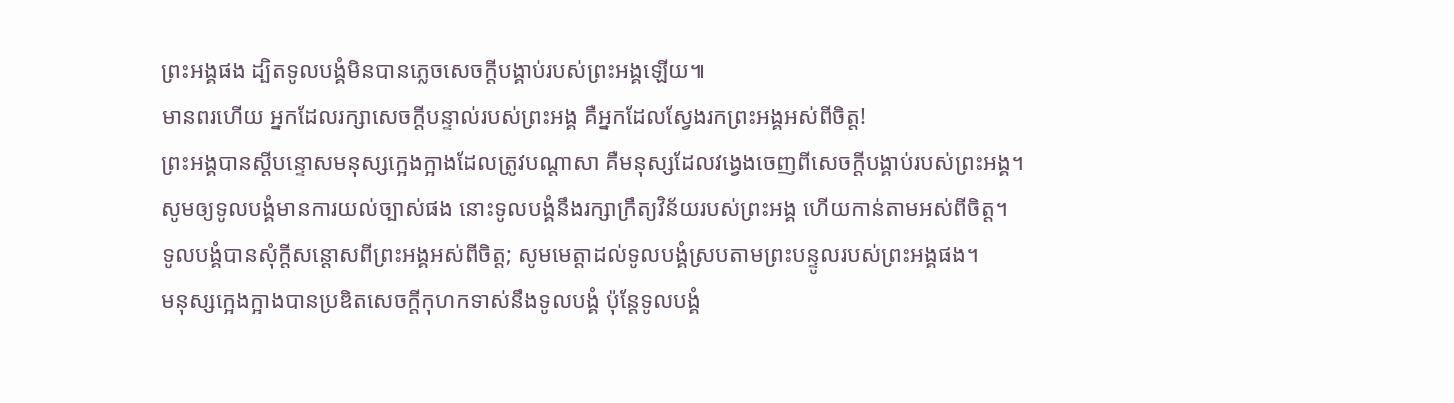ព្រះអង្គផង ដ្បិតទូលបង្គំមិនបានភ្លេចសេចក្ដីបង្គាប់របស់ព្រះអង្គឡើយ៕
មានពរហើយ អ្នកដែលរក្សាសេចក្ដីបន្ទាល់របស់ព្រះអង្គ គឺអ្នកដែលស្វែងរកព្រះអង្គអស់ពីចិត្ត!
ព្រះអង្គបានស្ដីបន្ទោសមនុស្សក្អេងក្អាងដែលត្រូវបណ្ដាសា គឺមនុស្សដែលវង្វេងចេញពីសេចក្ដីបង្គាប់របស់ព្រះអង្គ។
សូមឲ្យទូលបង្គំមានការយល់ច្បាស់ផង នោះទូលបង្គំនឹងរក្សាក្រឹត្យវិន័យរបស់ព្រះអង្គ ហើយកាន់តាមអស់ពីចិត្ត។
ទូលបង្គំបានសុំក្ដីសន្ដោសពីព្រះអង្គអស់ពីចិត្ត; សូមមេត្តាដល់ទូលបង្គំស្របតាមព្រះបន្ទូលរបស់ព្រះអង្គផង។
មនុស្សក្អេងក្អាងបានប្រឌិតសេចក្ដីកុហកទាស់នឹងទូលបង្គំ ប៉ុន្តែទូលបង្គំ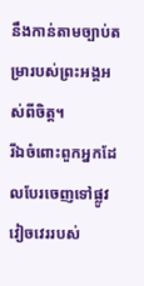នឹងកាន់តាមច្បាប់តម្រារបស់ព្រះអង្គអស់ពីចិត្ត។
រីឯចំពោះពួកអ្នកដែលបែរចេញទៅផ្លូវវៀចវេររបស់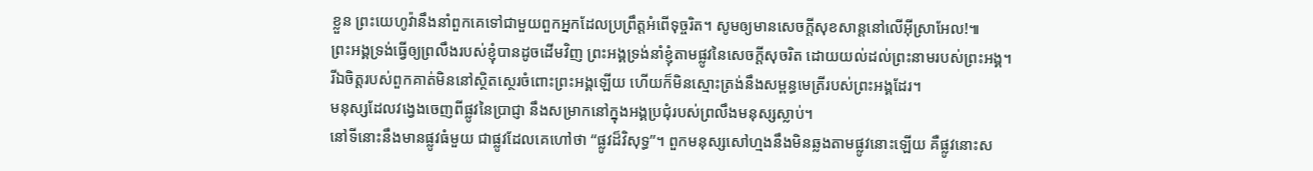ខ្លួន ព្រះយេហូវ៉ានឹងនាំពួកគេទៅជាមួយពួកអ្នកដែលប្រព្រឹត្តអំពើទុច្ចរិត។ សូមឲ្យមានសេចក្ដីសុខសាន្តនៅលើអ៊ីស្រាអែល!៕
ព្រះអង្គទ្រង់ធ្វើឲ្យព្រលឹងរបស់ខ្ញុំបានដូចដើមវិញ ព្រះអង្គទ្រង់នាំខ្ញុំតាមផ្លូវនៃសេចក្ដីសុចរិត ដោយយល់ដល់ព្រះនាមរបស់ព្រះអង្គ។
រីឯចិត្តរបស់ពួកគាត់មិននៅស្ថិតស្ថេរចំពោះព្រះអង្គឡើយ ហើយក៏មិនស្មោះត្រង់នឹងសម្ពន្ធមេត្រីរបស់ព្រះអង្គដែរ។
មនុស្សដែលវង្វេងចេញពីផ្លូវនៃប្រាជ្ញា នឹងសម្រាកនៅក្នុងអង្គប្រជុំរបស់ព្រលឹងមនុស្សស្លាប់។
នៅទីនោះនឹងមានផ្លូវធំមួយ ជាផ្លូវដែលគេហៅថា “ផ្លូវដ៏វិសុទ្ធ”។ ពួកមនុស្សសៅហ្មងនឹងមិនឆ្លងតាមផ្លូវនោះឡើយ គឺផ្លូវនោះស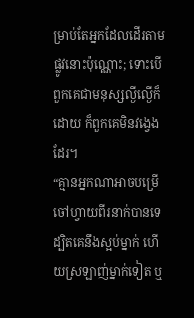ម្រាប់តែអ្នកដែលដើរតាមផ្លូវនោះប៉ុណ្ណោះ; ទោះបើពួកគេជាមនុស្សល្ងីល្ងើក៏ដោយ ក៏ពួកគេមិនវង្វេងដែរ។
“គ្មានអ្នកណាអាចបម្រើចៅហ្វាយពីរនាក់បានទេ ដ្បិតគេនឹងស្អប់ម្នាក់ ហើយស្រឡាញ់ម្នាក់ទៀត ឬ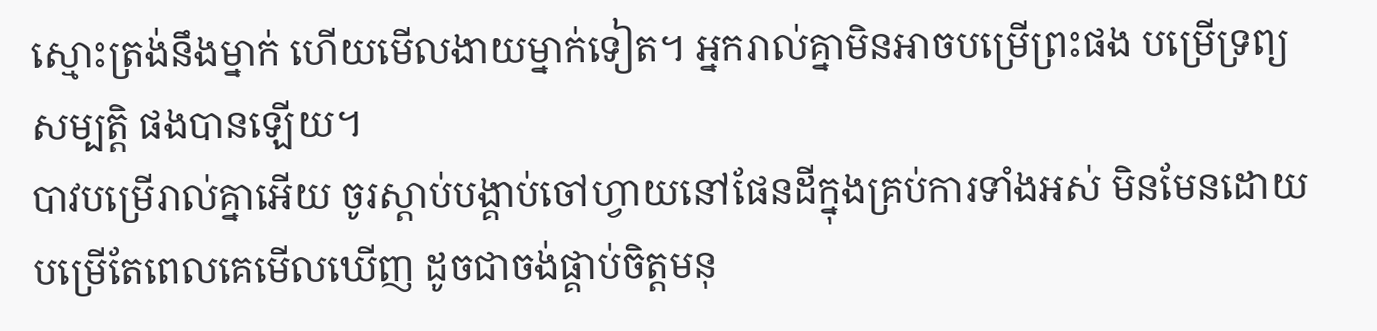ស្មោះត្រង់នឹងម្នាក់ ហើយមើលងាយម្នាក់ទៀត។ អ្នករាល់គ្នាមិនអាចបម្រើព្រះផង បម្រើទ្រព្យសម្បត្តិ ផងបានឡើយ។
បាវបម្រើរាល់គ្នាអើយ ចូរស្ដាប់បង្គាប់ចៅហ្វាយនៅផែនដីក្នុងគ្រប់ការទាំងអស់ មិនមែនដោយបម្រើតែពេលគេមើលឃើញ ដូចជាចង់ផ្គាប់ចិត្តមនុ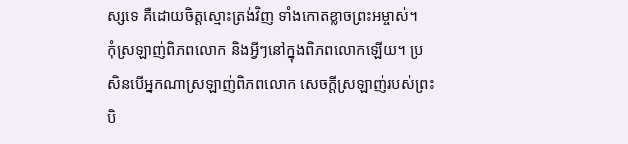ស្សទេ គឺដោយចិត្តស្មោះត្រង់វិញ ទាំងកោតខ្លាចព្រះអម្ចាស់។
កុំស្រឡាញ់ពិភពលោក និងអ្វីៗនៅក្នុងពិភពលោកឡើយ។ ប្រសិនបើអ្នកណាស្រឡាញ់ពិភពលោក សេចក្ដីស្រឡាញ់របស់ព្រះបិ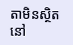តាមិនស្ថិតនៅ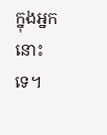ក្នុងអ្នកនោះទេ។